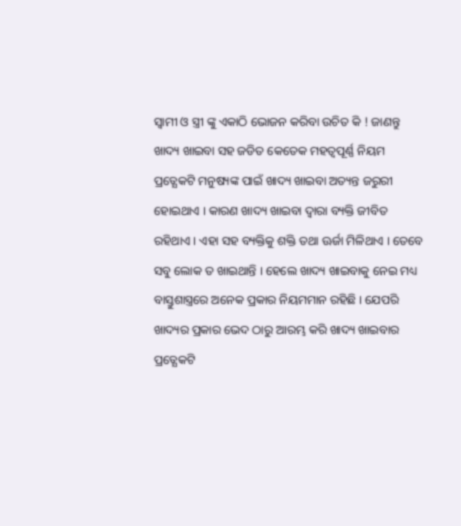ସ୍ଵାମୀ ଓ ସ୍ତ୍ରୀ ଙ୍କୁ ଏକାଠି ଭୋଜନ କରିବା ଉଚିତ କି ! ଜାଣନ୍ତୁ ଖାଦ୍ୟ ଖାଇବା ସହ ଜଡିତ କେତେକ ମହତ୍ଵପୂର୍ଣ୍ଣ ନିୟମ
ପ୍ରତ୍ଯେକଟି ମନୁଷ୍ୟଙ୍କ ପାଇଁ ଖାଦ୍ୟ ଖାଇବା ଅତ୍ୟନ୍ତ ଜରୁରୀ ହୋଇଥାଏ । କାରଣ ଖାଦ୍ୟ ଖାଇବା ଦ୍ଵାରା ବ୍ୟକ୍ତି ଜୀବିତ ରହିଥାଏ । ଏହା ସହ ବ୍ୟକ୍ତିକୁ ଶକ୍ତି ତଥା ଊର୍ଜା ମିଳିଥାଏ । ତେବେ ସବୁ ଲୋକ ତ ଖାଇଥାନ୍ତି । ହେଲେ ଖାଦ୍ୟ ଖାଇବାକୁ ନେଇ ମଧ୍ୟ ବାସ୍ତୁଶାସ୍ତ୍ରରେ ଅନେକ ପ୍ରକାର ନିୟମମାନ ରହିଛି । ଯେପରି ଖାଦ୍ୟର ପ୍ରକାର ଭେଦ ଠାରୁ ଆରମ୍ଭ କରି ଖାଦ୍ୟ ଖାଇବାର ପ୍ରତ୍ଯେକଟି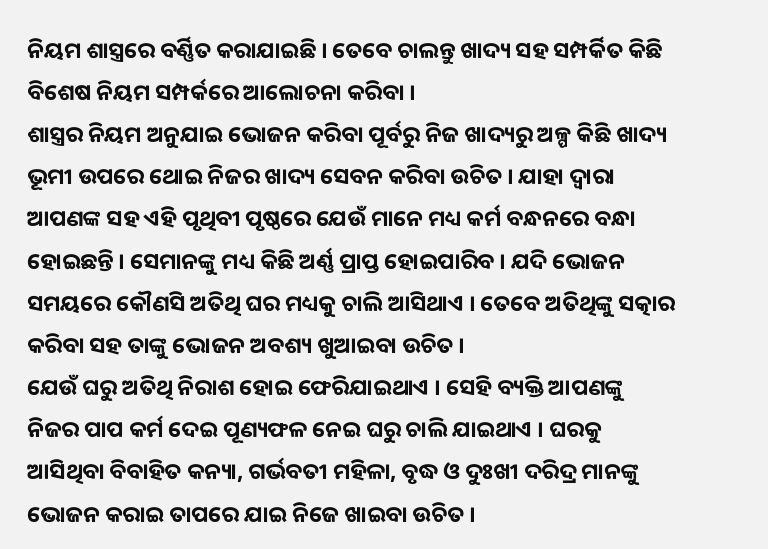ନିୟମ ଶାସ୍ତ୍ରରେ ବର୍ଣ୍ଣିତ କରାଯାଇଛି । ତେବେ ଚାଲନ୍ତୁ ଖାଦ୍ୟ ସହ ସମ୍ପର୍କିତ କିଛି ବିଶେଷ ନିୟମ ସମ୍ପର୍କରେ ଆଲୋଚନା କରିବା ।
ଶାସ୍ତ୍ରର ନିୟମ ଅନୁଯାଇ ଭୋଜନ କରିବା ପୂର୍ବରୁ ନିଜ ଖାଦ୍ୟରୁ ଅଳ୍ପ କିଛି ଖାଦ୍ୟ ଭୂମୀ ଉପରେ ଥୋଇ ନିଜର ଖାଦ୍ୟ ସେବନ କରିବା ଉଚିତ । ଯାହା ଦ୍ଵାରା ଆପଣଙ୍କ ସହ ଏହି ପୃଥିବୀ ପୃଷ୍ଠରେ ଯେଉଁ ମାନେ ମଧ୍ୟ କର୍ମ ବନ୍ଧନରେ ବନ୍ଧା ହୋଇଛନ୍ତି । ସେମାନଙ୍କୁ ମଧ୍ୟ କିଛି ଅର୍ଣ୍ଣ ପ୍ରାପ୍ତ ହୋଇପାରିବ । ଯଦି ଭୋଜନ ସମୟରେ କୌଣସି ଅତିଥି ଘର ମଧ୍ୟକୁ ଚାଲି ଆସିଥାଏ । ତେବେ ଅତିଥିଙ୍କୁ ସତ୍କାର କରିବା ସହ ତାଙ୍କୁ ଭୋଜନ ଅବଶ୍ୟ ଖୁଆଇବା ଉଚିତ ।
ଯେଉଁ ଘରୁ ଅତିଥି ନିରାଶ ହୋଇ ଫେରିଯାଇଥାଏ । ସେହି ବ୍ୟକ୍ତି ଆପଣଙ୍କୁ ନିଜର ପାପ କର୍ମ ଦେଇ ପୂଣ୍ୟଫଳ ନେଇ ଘରୁ ଚାଲି ଯାଇଥାଏ । ଘରକୁ ଆସିଥିବା ବିବାହିତ କନ୍ୟା, ଗର୍ଭବତୀ ମହିଳା, ବୃଦ୍ଧ ଓ ଦୁଃଖୀ ଦରିଦ୍ର ମାନଙ୍କୁ ଭୋଜନ କରାଇ ତାପରେ ଯାଇ ନିଜେ ଖାଇବା ଉଚିତ ।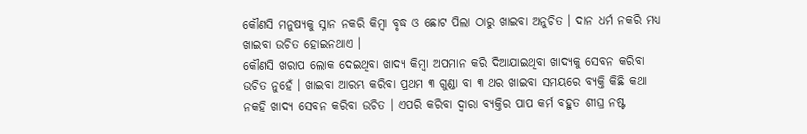କୌଣସି ମନୁଷ୍ୟକୁ ସ୍ନାନ ନକରି କିମ୍ବା ବୃଦ୍ଧ ଓ ଛୋଟ ପିଲା ଠାରୁ ଖାଇବା ଅନୁଚିତ । ଦାନ ଧର୍ମ ନକରି ମଧ୍ୟ ଖାଇବା ଉଚିତ ହୋଇନଥାଏ ।
କୌଣସି ଖରାପ ଲୋକ ଦେଇଥିବା ଖାଦ୍ୟ କିମ୍ବା ଅପମାନ କରି ଦିଆଯାଇଥିବା ଖାଦ୍ୟକୁ ସେବନ କରିବା ଉଚିତ ନୁହେଁ । ଖାଇବା ଆରମ୍ଭ କରିବା ପ୍ରଥମ ୩ ଗୁଣ୍ଡା ବା ୩ ଥର ଖାଇବା ସମୟରେ ବ୍ୟକ୍ତି କିଛି କଥା ନକହି ଖାଦ୍ୟ ସେବନ କରିବା ଉଚିତ । ଏପରି କରିବା ଦ୍ଵାରା ବ୍ୟକ୍ତିର ପାପ କର୍ମ ବହୁତ ଶୀଘ୍ର ନଷ୍ଟ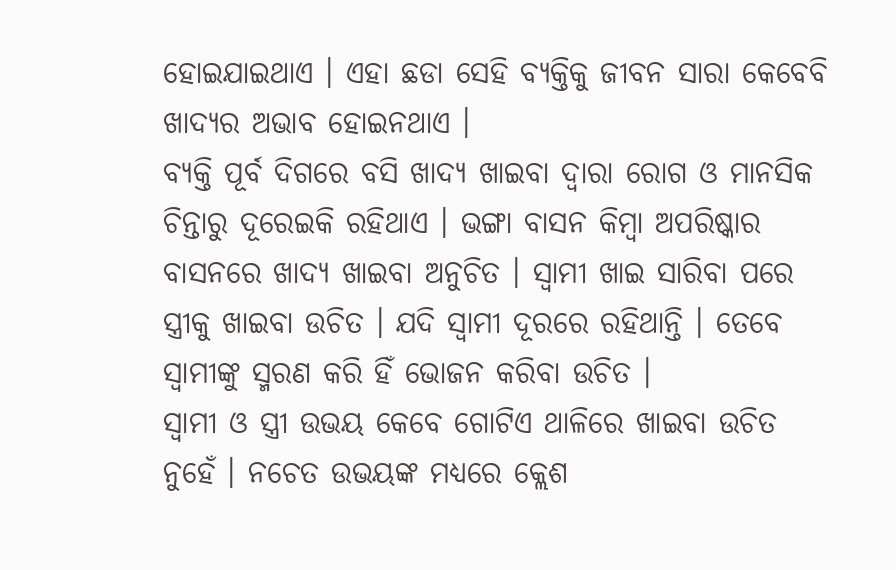ହୋଇଯାଇଥାଏ । ଏହା ଛଡା ସେହି ବ୍ୟକ୍ତିକୁ ଜୀବନ ସାରା କେବେବି ଖାଦ୍ୟର ଅଭାବ ହୋଇନଥାଏ ।
ବ୍ୟକ୍ତି ପୂର୍ବ ଦିଗରେ ବସି ଖାଦ୍ୟ ଖାଇବା ଦ୍ଵାରା ରୋଗ ଓ ମାନସିକ ଚିନ୍ତାରୁ ଦୂରେଇକି ରହିଥାଏ । ଭଙ୍ଗା ବାସନ କିମ୍ବା ଅପରିଷ୍କାର ବାସନରେ ଖାଦ୍ୟ ଖାଇବା ଅନୁଚିତ । ସ୍ଵାମୀ ଖାଇ ସାରିବା ପରେ ସ୍ତ୍ରୀକୁ ଖାଇବା ଉଚିତ । ଯଦି ସ୍ଵାମୀ ଦୂରରେ ରହିଥାନ୍ତି । ତେବେ ସ୍ଵାମୀଙ୍କୁ ସ୍ମରଣ କରି ହିଁ ଭୋଜନ କରିବା ଉଚିତ ।
ସ୍ଵାମୀ ଓ ସ୍ତ୍ରୀ ଉଭୟ କେବେ ଗୋଟିଏ ଥାଳିରେ ଖାଇବା ଉଚିତ ନୁହେଁ । ନଚେତ ଉଭୟଙ୍କ ମଧ୍ୟରେ କ୍ଲେଶ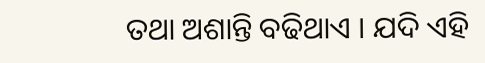ତଥା ଅଶାନ୍ତି ବଢିଥାଏ । ଯଦି ଏହି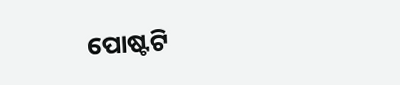ପୋଷ୍ଟଟି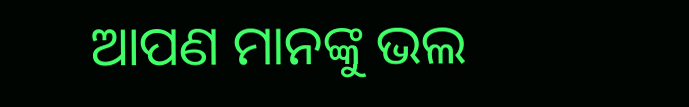ଆପଣ ମାନଙ୍କୁ ଭଲ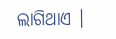ଲାଗିଥାଏ ।